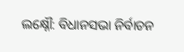ଲକ୍ଷ୍ନୌ: ବିଧାନସଭା ନିର୍ବାଚନ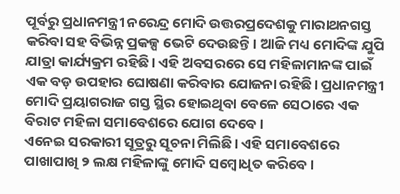ପୂର୍ବରୁ ପ୍ରଧାନମନ୍ତ୍ରୀ ନରେନ୍ଦ୍ର ମୋଦି ଉତ୍ତରପ୍ରଦେଶକୁ ମାରାଥନଗସ୍ତ କରିବା ସହ ବିଭିନ୍ନ ପ୍ରକଳ୍ପ ଭେଟି ଦେଉଛନ୍ତି। ଆଜି ମଧ୍ୟ ମୋଦିଙ୍କ ଯୁପି ଯାତ୍ରା କାର୍ଯ୍ୟକ୍ରମ ରହିଛି। ଏହି ଅବସରରେ ସେ ମହିଳାମାନଙ୍କ ପାଇଁ ଏକ ବଡ଼ ଉପହାର ଘୋଷଣା କରିବାର ଯୋଜନା ରହିଛି। ପ୍ରଧାନମନ୍ତ୍ରୀ ମୋଦି ପ୍ରୟାଗରାଜ ଗସ୍ତ ସ୍ଥିର ହୋଇଥିବା ବେଳେ ସେଠାରେ ଏକ ବିରାଟ ମହିଳା ସମାବେଶରେ ଯୋଗ ଦେବେ।
ଏନେଇ ସରକାରୀ ସୂତ୍ରରୁ ସୂଚନା ମିଲିଛି। ଏହି ସମାବେଶରେ ପାଖାପାଖି ୨ ଲକ୍ଷ ମହିଳାଙ୍କୁ ମୋଦି ସମ୍ବୋଧିତ କରିବେ।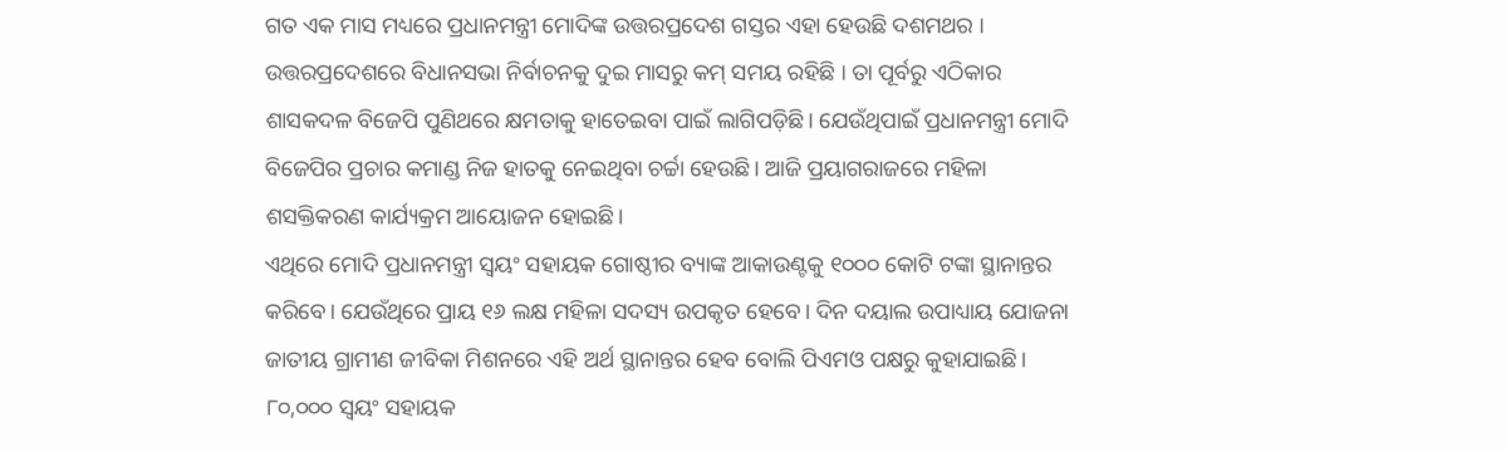ଗତ ଏକ ମାସ ମଧ୍ୟରେ ପ୍ରଧାନମନ୍ତ୍ରୀ ମୋଦିଙ୍କ ଉତ୍ତରପ୍ରଦେଶ ଗସ୍ତର ଏହା ହେଉଛି ଦଶମଥର । ଉତ୍ତରପ୍ରଦେଶରେ ବିଧାନସଭା ନିର୍ବାଚନକୁ ଦୁଇ ମାସରୁ କମ୍ ସମୟ ରହିଛି । ତା ପୂର୍ବରୁ ଏଠିକାର ଶାସକଦଳ ବିଜେପି ପୁଣିଥରେ କ୍ଷମତାକୁ ହାତେଇବା ପାଇଁ ଲାଗିପଡ଼ିଛି। ଯେଉଁଥିପାଇଁ ପ୍ରଧାନମନ୍ତ୍ରୀ ମୋଦି ବିଜେପିର ପ୍ରଚାର କମାଣ୍ଡ ନିଜ ହାତକୁ ନେଇଥିବା ଚର୍ଚ୍ଚା ହେଉଛି। ଆଜି ପ୍ରୟାଗରାଜରେ ମହିଳା ଶସକ୍ତିକରଣ କାର୍ଯ୍ୟକ୍ରମ ଆୟୋଜନ ହୋଇଛି।
ଏଥିରେ ମୋଦି ପ୍ରଧାନମନ୍ତ୍ରୀ ସ୍ୱୟଂ ସହାୟକ ଗୋଷ୍ଠୀର ବ୍ୟାଙ୍କ ଆକାଉଣ୍ଟକୁ ୧୦୦୦ କୋଟି ଟଙ୍କା ସ୍ଥାନାନ୍ତର କରିବେ। ଯେଉଁଥିରେ ପ୍ରାୟ ୧୬ ଲକ୍ଷ ମହିଳା ସଦସ୍ୟ ଉପକୃତ ହେବେ। ଦିନ ଦୟାଲ ଉପାଧ୍ୟାୟ ଯୋଜନା ଜାତୀୟ ଗ୍ରାମୀଣ ଜୀବିକା ମିଶନରେ ଏହି ଅର୍ଥ ସ୍ଥାନାନ୍ତର ହେବ ବୋଲି ପିଏମଓ ପକ୍ଷରୁ କୁହାଯାଇଛି। ୮୦,୦୦୦ ସ୍ୱୟଂ ସହାୟକ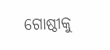ଗୋଷ୍ଠୀକୁ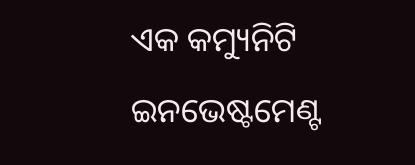ଏକ କମ୍ୟୁନିଟି ଇନଭେଷ୍ଟମେଣ୍ଟ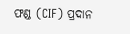ଫଣ୍ଡ (CIF) ପ୍ରଦାନ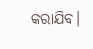କରାଯିବ।